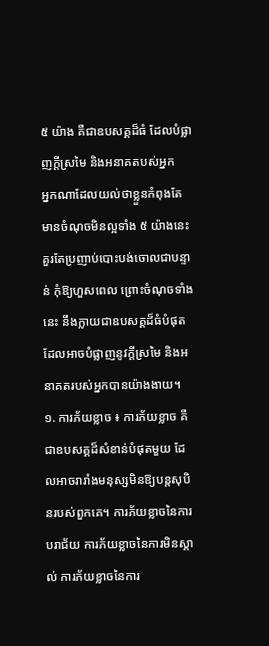៥ យ៉ាង គឺជាឧបសគ្គដ៏ធំ ដែលបំផ្លាញក្ដីស្រមៃ និងអនាគតបស់អ្នក
អ្នកណាដែលយល់ថាខ្លួនកំពុងតែមានចំណុចមិនល្អទាំង ៥ យ៉ាងនេះ គួរតែប្រញាប់បោះបង់ចោលជាបន្ទាន់ កុំឱ្យហួសពេល ព្រោះចំណុចទាំងនេះ នឹងក្លាយជាឧបសគ្គដ៏ធំបំផុត ដែលអាចបំផ្លាញនូវក្ដីស្រមៃ និងអនាគតរបស់អ្នកបានយ៉ាងងាយ។
១. ការភ័យខ្លាច ៖ ការភ័យខ្លាច គឺជាឧបសគ្គដ៏សំខាន់បំផុតមួយ ដែលអាចរារាំងមនុស្សមិនឱ្យបន្តសុបិនរបស់ពួកគេ។ ការភ័យខ្លាចនៃការបរាជ័យ ការភ័យខ្លាចនៃការមិនស្គាល់ ការភ័យខ្លាចនៃការ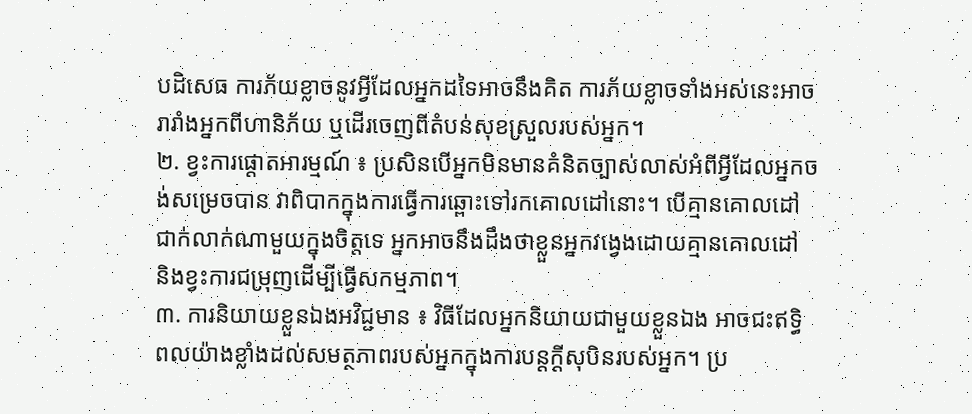បដិសេធ ការភ័យខ្លាចនូវអ្វីដែលអ្នកដទៃអាចនឹងគិត ការភ័យខ្លាចទាំងអស់នេះអាចរារាំងអ្នកពីហានិភ័យ ឬដើរចេញពីតំបន់សុខស្រួលរបស់អ្នក។
២. ខ្វះការផ្តោតអារម្មណ៍ ៖ ប្រសិនបើអ្នកមិនមានគំនិតច្បាស់លាស់អំពីអ្វីដែលអ្នកចង់សម្រេចបាន វាពិបាកក្នុងការធ្វើការឆ្ពោះទៅរកគោលដៅនោះ។ បើគ្មានគោលដៅជាក់លាក់ណាមួយក្នុងចិត្តទេ អ្នកអាចនឹងដឹងថាខ្លួនអ្នកវង្វេងដោយគ្មានគោលដៅ និងខ្វះការជម្រុញដើម្បីធ្វើសកម្មភាព។
៣. ការនិយាយខ្លួនឯងអវិជ្ជមាន ៖ វិធីដែលអ្នកនិយាយជាមួយខ្លួនឯង អាចជះឥទ្ធិពលយ៉ាងខ្លាំងដល់សមត្ថភាពរបស់អ្នកក្នុងការបន្តក្តីសុបិនរបស់អ្នក។ ប្រ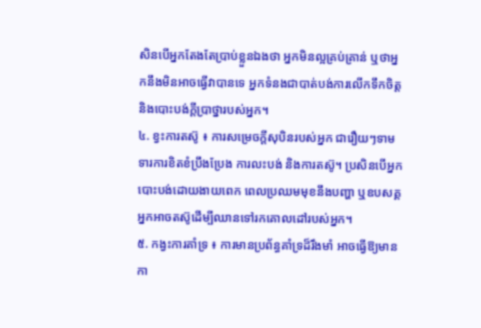សិនបើអ្នកតែងតែប្រាប់ខ្លួនឯងថា អ្នកមិនល្អគ្រប់គ្រាន់ ឬថាអ្នកនឹងមិនអាចធ្វើវាបានទេ អ្នកទំនងជាបាត់បង់ការលើកទឹកចិត្ត និងបោះបង់ក្តីប្រាថ្នារបស់អ្នក។
៤. ខ្វះការតស៊ូ ៖ ការសម្រេចក្តីសុបិនរបស់អ្នក ជារឿយៗទាមទារការខិតខំប្រឹងប្រែង ការលះបង់ និងការតស៊ូ។ ប្រសិនបើអ្នកបោះបង់ដោយងាយពេក ពេលប្រឈមមុខនឹងបញ្ហា ឬឧបសគ្គ អ្នកអាចតស៊ូដើម្បីឈានទៅរកគោលដៅរបស់អ្នក។
៥. កង្វះការគាំទ្រ ៖ ការមានប្រព័ន្ធគាំទ្រដ៏រឹងមាំ អាចធ្វើឱ្យមានកា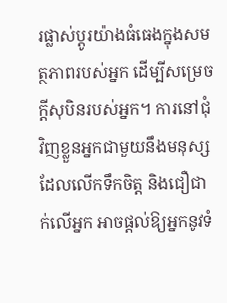រផ្លាស់ប្តូរយ៉ាងធំធេងក្នុងសមត្ថភាពរបស់អ្នក ដើម្បីសម្រេចក្ដីសុបិនរបស់អ្នក។ ការនៅជុំវិញខ្លួនអ្នកជាមួយនឹងមនុស្សដែលលើកទឹកចិត្ត និងជឿជាក់លើអ្នក អាចផ្តល់ឱ្យអ្នកនូវទំ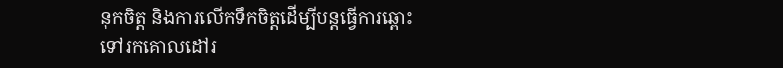នុកចិត្ត និងការលើកទឹកចិត្តដើម្បីបន្តធ្វើការឆ្ពោះទៅរកគោលដៅរ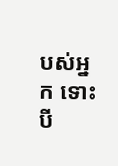បស់អ្នក ទោះបី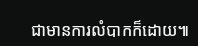ជាមានការលំបាកក៏ដោយ៕